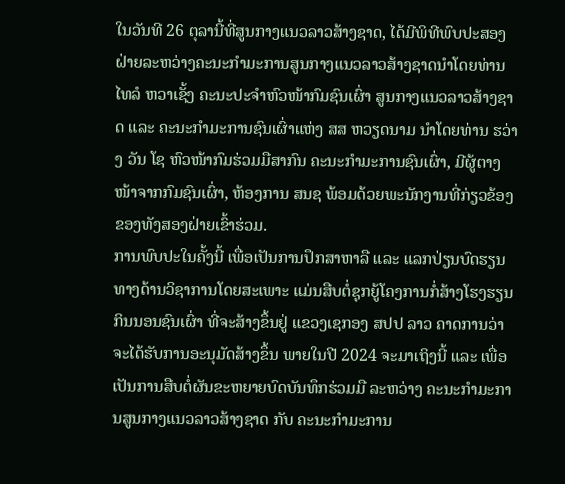ໃນວັນທີ 26 ຕຸລານີ້ທີ່ສູນກາງແນວລາວສ້າງຊາດ, ໄດ້ມີພິທີພົບປະສອງຝ່າຍລະຫວ່າງຄະນະກໍາມະການສູນກາງແນວລາວສ້າງຊາດນໍາໂດຍທ່ານ ໄທລໍ ຫວາເຊັ້ງ ຄະນະປະຈຳຫົວໜ້າກົມຊົນເຜົ່າ ສູນກາງແນວລາວສ້າງຊາດ ແລະ ຄະນະກຳມະການຊົນເຜົ່າແຫ່ງ ສສ ຫວຽດນາມ ນໍາໂດຍທ່ານ ຮວ່າງ ວັນ ໂຊ ຫົວໜ້າກົມຮ່ວມມືສາກົນ ຄະນະກຳມະການຊົນເຜົ່າ, ມີຜູ້ຕາງໜ້າຈາກກົມຊົນເຜົ່າ, ຫ້ອງການ ສນຊ ພ້ອມດ້ວຍພະນັກງານທີ່ກ່ຽວຂ້ອງຂອງທັງສອງຝ່າຍເຂົ້າຮ່ວມ.
ການພົບປະໃນຄັ້ງນີ້ ເພື່ອເປັນການປຶກສາຫາລື ແລະ ແລກປ່ຽນບົດຮຽນທາງດ້ານວິຊາການໂດຍສະເພາະ ແມ່ນສືບຕໍ່ຊຸກຍູ້ໂຄງການກໍ່ສ້າງໂຮງຮຽນກິນນອນຊົນເຜົ່າ ທີ່ຈະສ້າງຂຶ້ນຢູ່ ແຂວງເຊກອງ ສປປ ລາວ ຄາດການວ່າຈະໄດ້ຮັບການອະນຸມັດສ້າງຂຶ້ນ ພາຍໃນປີ 2024 ຈະມາເຖິງນີ້ ແລະ ເພື່ອເປັນການສືບຕໍ່ຜັນຂະຫຍາຍບົດບັນທຶກຮ່ວມມື ລະຫວ່າງ ຄະນະກໍາມະການສູນກາງແນວລາວສ້າງຊາດ ກັບ ຄະນະກໍາມະການ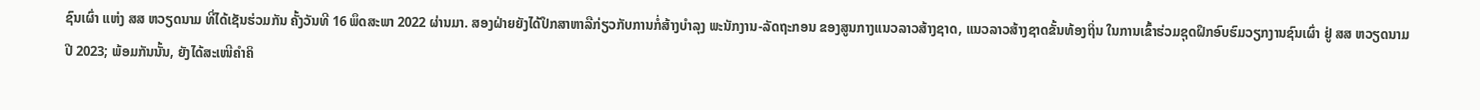ຊົນເຜົ່າ ແຫ່ງ ສສ ຫວຽດນາມ ທີ່ໄດ້ເຊັນຮ່ວມກັນ ຄັ້ງວັນທີ 16 ພຶດສະພາ 2022 ຜ່ານມາ. ສອງຝ່າຍຍັງໄດ້ປຶກສາຫາລືກ່ຽວກັບການກໍ່ສ້າງບໍາລຸງ ພະນັກງານ-ລັດຖະກອນ ຂອງສູນກາງແນວລາວສ້າງຊາດ, ແນວລາວສ້າງຊາດຂັ້ນທ້ອງຖິ່ນ ໃນການເຂົ້າຮ່ວມຊຸດຝຶກອົບຮົມວຽກງານຊົນເຜົ່າ ຢູ່ ສສ ຫວຽດນາມ ປີ 2023; ພ້ອມກັນນັ້ນ, ຍັງໄດ້ສະເໜີຄໍາຄິ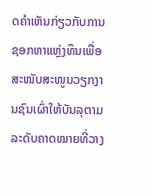ດຄໍາເຫັນກ່ຽວກັບການຊອກຫາແຫຼ່ງທຶນເພື່ອສະໜັບສະໜູນວຽກງານຊົນເຜົ່າໃຫ້ບັນລຸຕາມລະດັບຄາດໝາຍທີ່ວາງ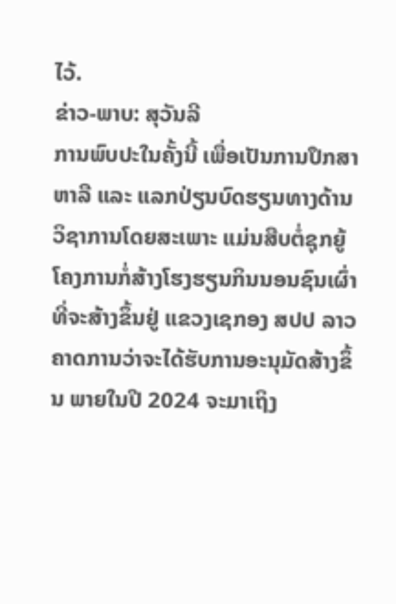ໄວ້.
ຂ່າວ-ພາບ: ສຸວັນລີ
ການພົບປະໃນຄັ້ງນີ້ ເພື່ອເປັນການປຶກສາຫາລື ແລະ ແລກປ່ຽນບົດຮຽນທາງດ້ານວິຊາການໂດຍສະເພາະ ແມ່ນສືບຕໍ່ຊຸກຍູ້ໂຄງການກໍ່ສ້າງໂຮງຮຽນກິນນອນຊົນເຜົ່າ ທີ່ຈະສ້າງຂຶ້ນຢູ່ ແຂວງເຊກອງ ສປປ ລາວ ຄາດການວ່າຈະໄດ້ຮັບການອະນຸມັດສ້າງຂຶ້ນ ພາຍໃນປີ 2024 ຈະມາເຖິງ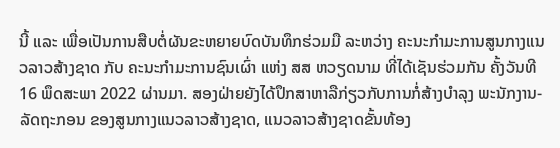ນີ້ ແລະ ເພື່ອເປັນການສືບຕໍ່ຜັນຂະຫຍາຍບົດບັນທຶກຮ່ວມມື ລະຫວ່າງ ຄະນະກໍາມະການສູນກາງແນວລາວສ້າງຊາດ ກັບ ຄະນະກໍາມະການຊົນເຜົ່າ ແຫ່ງ ສສ ຫວຽດນາມ ທີ່ໄດ້ເຊັນຮ່ວມກັນ ຄັ້ງວັນທີ 16 ພຶດສະພາ 2022 ຜ່ານມາ. ສອງຝ່າຍຍັງໄດ້ປຶກສາຫາລືກ່ຽວກັບການກໍ່ສ້າງບໍາລຸງ ພະນັກງານ-ລັດຖະກອນ ຂອງສູນກາງແນວລາວສ້າງຊາດ, ແນວລາວສ້າງຊາດຂັ້ນທ້ອງ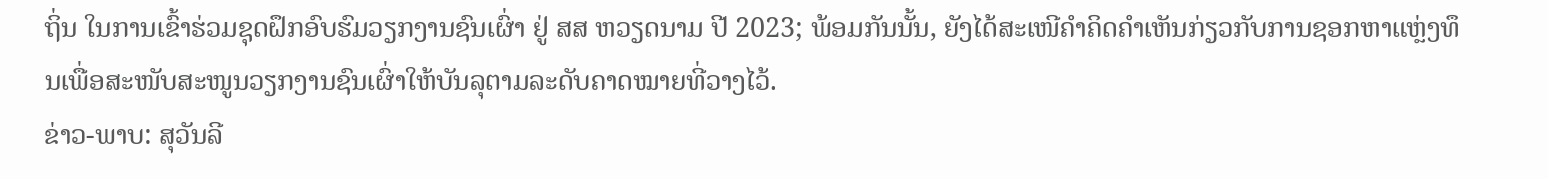ຖິ່ນ ໃນການເຂົ້າຮ່ວມຊຸດຝຶກອົບຮົມວຽກງານຊົນເຜົ່າ ຢູ່ ສສ ຫວຽດນາມ ປີ 2023; ພ້ອມກັນນັ້ນ, ຍັງໄດ້ສະເໜີຄໍາຄິດຄໍາເຫັນກ່ຽວກັບການຊອກຫາແຫຼ່ງທຶນເພື່ອສະໜັບສະໜູນວຽກງານຊົນເຜົ່າໃຫ້ບັນລຸຕາມລະດັບຄາດໝາຍທີ່ວາງໄວ້.
ຂ່າວ-ພາບ: ສຸວັນລີ